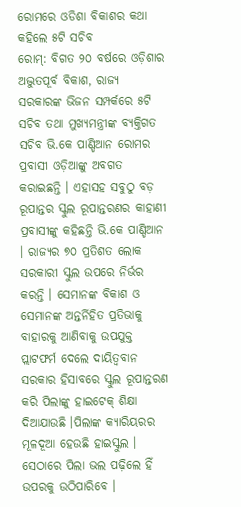ରୋମରେ ଓଡିଶା ବିକାଶର କଥା କହିଲେ ୫ଟି ସଚିବ
ରୋମ୍: ବିଗତ ୨୦ ବର୍ଷରେ ଓଡ଼ିଶାର ଅଦ୍ଭୁତପୂର୍ବ ବିକାଶ, ରାଜ୍ୟ ସରକାରଙ୍କ ଭିଜନ ସମ୍ପର୍କରେ ୫ଟି ସଚିବ ତଥା ମୁଖ୍ୟମନ୍ତ୍ରୀଙ୍କ ବ୍ୟକ୍ତିଗତ ସଚିବ ଭି.କେ ପାଣ୍ଡିଆନ ରୋମର ପ୍ରବାସୀ ଓଡ଼ିଆଙ୍କୁ ଅବଗତ କରାଇଛନ୍ତି । ଏହାସହ ସବୁଠୁ ବଡ଼ ରୂପାନ୍ତର ସ୍କୁଲ ରୂପାନ୍ତରଣର କାହାଣୀ ପ୍ରବାସୀଙ୍କୁ କହିଛନ୍ତି ଭି.କେ ପାଣ୍ଡିଆନ । ରାଜ୍ୟର ୭୦ ପ୍ରତିଶତ ଲୋକ ସରକାରୀ ସ୍କୁଲ ଉପରେ ନିର୍ଭର କରନ୍ତି । ସେମାନଙ୍କ ବିକାଶ ଓ ସେମାନଙ୍କ ଅନ୍ତର୍ନିହିତ ପ୍ରତିଭାକୁ ବାହାରକୁ ଆଣିବାକୁ ଉପଯୁକ୍ତ ପ୍ଲାଟଫର୍ମ ଦେଲେ ଦାୟିତ୍ୱବାନ ସରକାର ହିସାବରେ ସ୍କୁଲ ରୂପାନ୍ତରଣ କରି ପିଲାଙ୍କୁ ହାଇଟେକ୍ ଶିକ୍ଷା ଦିଆଯାଉଛି ।ପିଲାଙ୍କ କ୍ୟାରିୟରର ମୂଳଦୂଆ ହେଉଛି ହାଇସ୍କୁଲ । ସେଠାରେ ପିଲା ଭଲ ପଢ଼ିଲେ ହିଁ ଉପରକୁ ଉଠିପାରିବେ ।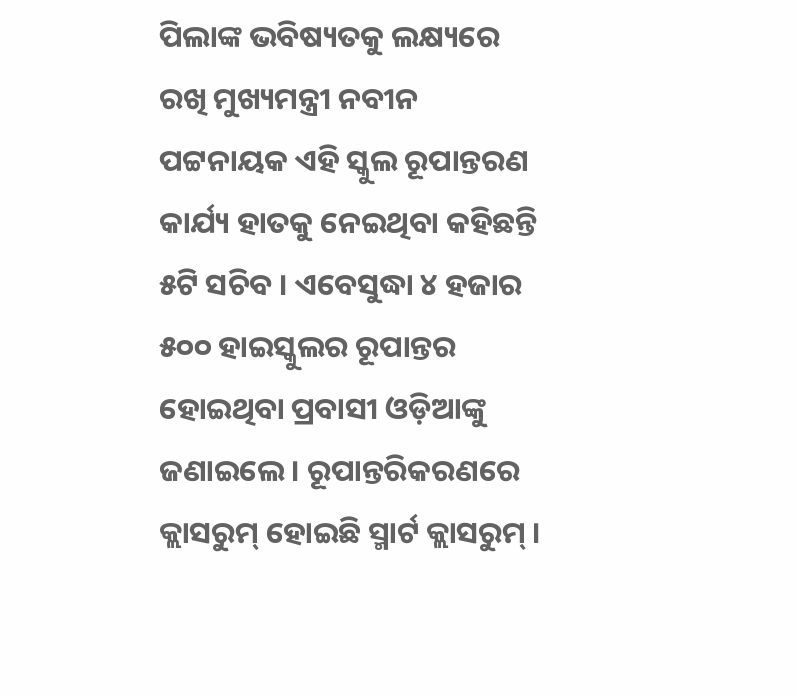ପିଲାଙ୍କ ଭବିଷ୍ୟତକୁ ଲକ୍ଷ୍ୟରେ ରଖି ମୁଖ୍ୟମନ୍ତ୍ରୀ ନବୀନ ପଟ୍ଟନାୟକ ଏହି ସ୍କୁଲ ରୂପାନ୍ତରଣ କାର୍ଯ୍ୟ ହାତକୁ ନେଇଥିବା କହିଛନ୍ତି ୫ଟି ସଚିବ । ଏବେସୁଦ୍ଧା ୪ ହଜାର ୫୦୦ ହାଇସ୍କୁଲର ରୂପାନ୍ତର ହୋଇଥିବା ପ୍ରବାସୀ ଓଡ଼ିଆଙ୍କୁ ଜଣାଇଲେ। ରୂପାନ୍ତରିକରଣରେ କ୍ଲାସରୁମ୍ ହୋଇଛି ସ୍ମାର୍ଟ କ୍ଲାସରୁମ୍ ।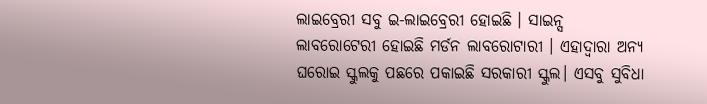ଲାଇବ୍ରେରୀ ସବୁ ଇ-ଲାଇବ୍ରେରୀ ହୋଇଛି । ସାଇନ୍ସ ଲାବରୋଟେରୀ ହୋଇଛି ମର୍ଡନ ଲାବରୋଟାରୀ । ଏହାଦ୍ୱାରା ଅନ୍ୟ ଘରୋଇ ସ୍କୁଲକୁ ପଛରେ ପକାଇଛି ସରକାରୀ ସ୍କୁଲ। ଏସବୁ ସୁବିଧା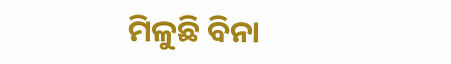ମିଳୁଛି ବିନା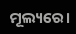ମୂଲ୍ୟରେ।